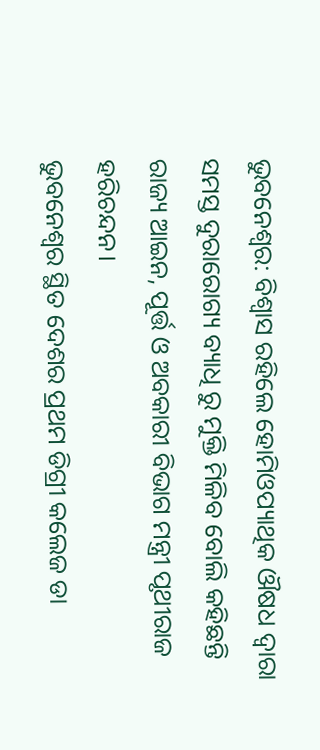ଭୁବନେଶ୍ୱର: ବିଶ୍ୱାସ ରହିଲେ ହୋମିଓପ୍ୟାଥିକ ଔଷଧ ଦ୍ୱାରା ସମସ୍ତ ଦୁରାରୋଗ୍ୟ ବ୍ୟାଧି ରୁ ମୁକ୍ତି ମିଳିବ ବୋଲି କହିଛନ୍ତି ରାଜ୍ୟ ଆଇନ, ପୂର୍ତ୍ତ ଓ ଅବକାରୀ ବିଭାଗ ମନ୍ତ୍ରୀ ପୃଥୀରାଜ ହରିଚନ୍ଦନ।
ଭୁବନେଶ୍ୱର ସ୍ଥିତ ଦେଶର ପ୍ରଥମ ଡିଗ୍ରୀ କଲେଜ ଡା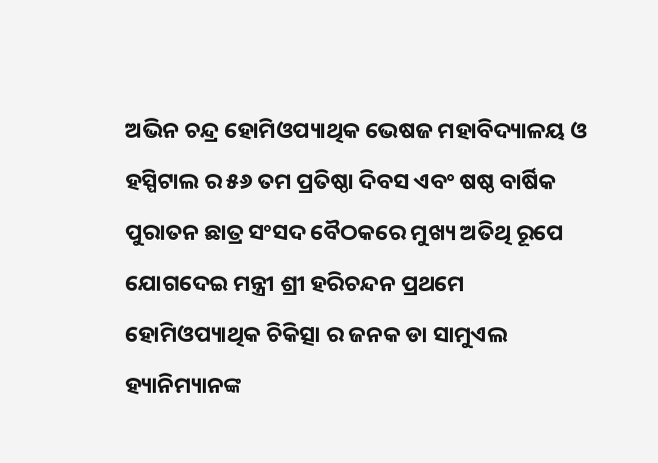ଅଭିନ ଚନ୍ଦ୍ର ହୋମିଓପ୍ୟାଥିକ ଭେଷଜ ମହାବିଦ୍ୟାଳୟ ଓ ହସ୍ପିଟାଲ ର ୫୬ ତମ ପ୍ରତିଷ୍ଠା ଦିବସ ଏବଂ ଷଷ୍ଠ ବାର୍ଷିକ ପୁରାତନ ଛାତ୍ର ସଂସଦ ବୈଠକରେ ମୁଖ୍ୟ ଅତିଥି ରୂପେ ଯୋଗଦେଇ ମନ୍ତ୍ରୀ ଶ୍ରୀ ହରିଚନ୍ଦନ ପ୍ରଥମେ ହୋମିଓପ୍ୟାଥିକ ଚିକିତ୍ସା ର ଜନକ ଡା ସାମୁଏଲ ହ୍ୟାନିମ୍ୟାନଙ୍କ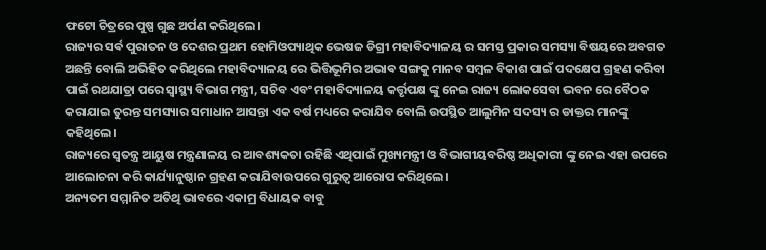ଫଟୋ ଚିତ୍ରରେ ପୁଷ୍ପ ଗୁଛ ଅର୍ପଣ କରିଥିଲେ।
ରାଜ୍ୟର ସର୍ଵ ପୁରାତନ ଓ ଦେଶର ପ୍ରଥମ ହୋମିଓପ୍ୟାଥିକ ଭେଷଜ ଡିଗ୍ରୀ ମହାବିଦ୍ୟାଳୟ ର ସମସ୍ତ ପ୍ରକାର ସମସ୍ୟା ବିଷୟରେ ଅବଗତ ଅଛନ୍ତି ବୋଲି ଅଭିହିତ କରିଥିଲେ ମହାବିଦ୍ୟାଳୟ ରେ ଭିତ୍ତିଭୂମିର ଅଭାଵ ସଙ୍ଗକୁ ମାନବ ସମ୍ବଳ ବିକାଶ ପାଇଁ ପଦକ୍ଷେପ ଗ୍ରହଣ କରିବା ପାଇଁ ରଥଯାତ୍ରା ପରେ ସ୍ୱାସ୍ଥ୍ୟ ବିଭାଗ ମନ୍ତ୍ରୀ, ସଚିବ ଏବଂ ମହାବିଦ୍ୟାଳୟ କର୍ତ୍ତୃପକ୍ଷ ଙ୍କୁ ନେଇ ରାଜ୍ୟ ଲୋକସେବା ଭବନ ରେ ବୈଠକ କରାଯାଇ ତୁରନ୍ତ ସମସ୍ୟାର ସମାଧାନ ଆସନ୍ତା ଏକ ବର୍ଷ ମଧ୍ୟରେ କରାଯିବ ବୋଲି ଉପସ୍ଥିତ ଆଲୁମିନ ସଦସ୍ୟ ର ଡାକ୍ତର ମାନଙ୍କୁ କହିଥିଲେ।
ରାଜ୍ୟରେ ସ୍ୱତନ୍ତ୍ର ଆୟୁଷ ମନ୍ତ୍ରଣାଳୟ ର ଆବଶ୍ୟକତା ରହିଛି ଏଥିପାଇଁ ମୁଖ୍ୟମନ୍ତ୍ରୀ ଓ ବିଭାଗୀୟବରିଷ୍ଠ ଅଧିକାରୀ ଙ୍କୁ ନେଇ ଏହା ଉପରେ ଆଲୋଚନା କରି କାର୍ଯ୍ୟାନୁଷ୍ଠାନ ଗ୍ରହଣ କରାଯିବାଉପରେ ଗୁରୁତ୍ୱ ଆରୋପ କରିଥିଲେ।
ଅନ୍ୟତମ ସମ୍ମାନିତ ଅତିଥି ଭାବରେ ଏକାମ୍ର ବିଧାୟକ ବାବୁ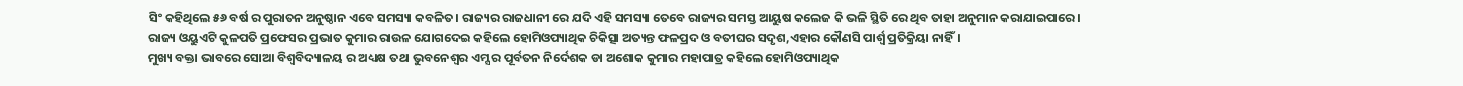ସିଂ କହିଥିଲେ ୫୬ ବର୍ଷ ର ପୁରାତନ ଅନୁଷ୍ଠାନ ଏବେ ସମସ୍ୟା କବଳିତ। ରାଜ୍ୟର ରାଜଧାନୀ ରେ ଯଦି ଏହି ସମସ୍ୟା ତେବେ ରାଜ୍ୟର ସମସ୍ତ ଆୟୁଷ କଲେଜ କି ଭଳି ସ୍ଥିତି ରେ ଥିବ ତାହା ଅନୁମାନ କରାଯାଇପାରେ। ରାଜ୍ୟ ଓୟୁଏଟି କୁଳପତି ପ୍ରଫେସର ପ୍ରଭାତ କୁମାର ରାଉଳ ଯୋଗଦେଇ କହିଲେ ହୋମିଓପ୍ୟାଥିକ ଚିକିତ୍ସା ଅତ୍ୟନ୍ତ ଫଳପ୍ରଦ ଓ ବତୀଘର ସଦୃଶ,ଏହାର କୌଣସି ପାର୍ଶ୍ୱ ପ୍ରତିକ୍ରିୟା ନାହିଁ।
ମୁଖ୍ୟ ବକ୍ତା ଭାବରେ ସୋଆ ବିଶ୍ୱବିଦ୍ୟାଳୟ ର ଅଧ୍ୟକ୍ଷ ତଥା ଭୁବନେଶ୍ୱର ଏମ୍ସ ର ପୂର୍ବତନ ନିର୍ଦେଶକ ଡା ଅଶୋକ କୁମାର ମହାପାତ୍ର କହିଲେ ହୋମିଓପ୍ୟାଥିକ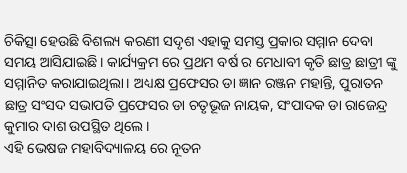ଚିକିତ୍ସା ହେଉଛି ବିଶଲ୍ୟ କରଣୀ ସଦୃଶ ଏହାକୁ ସମସ୍ତ ପ୍ରକାର ସମ୍ମାନ ଦେବା ସମୟ ଆସିଯାଇଛି। କାର୍ଯ୍ୟକ୍ରମ ରେ ପ୍ରଥମ ବର୍ଷ ର ମେଧାବୀ କୃତି ଛାତ୍ର ଛାତ୍ରୀ ଙ୍କୁ ସମ୍ମାନିତ କରାଯାଇଥିଲା। ଅଧ୍ୟକ୍ଷ ପ୍ରଫେସର ଡା ଜ୍ଞାନ ରଞ୍ଜନ ମହାନ୍ତି, ପୁରାତନ ଛାତ୍ର ସଂସଦ ସଭାପତି ପ୍ରଫେସର ଡା ଚତୃଭୂଜ ନାୟକ, ସଂପାଦକ ଡା ରାଜେନ୍ଦ୍ର କୁମାର ଦାଶ ଉପସ୍ଥିତ ଥିଲେ।
ଏହି ଭେଷଜ ମହାବିଦ୍ୟାଳୟ ରେ ନୂତନ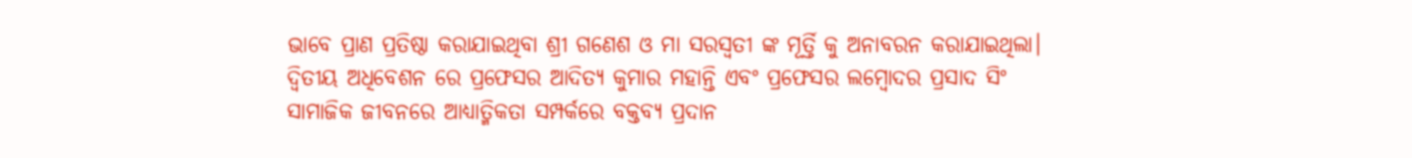ଭାବେ ପ୍ରାଣ ପ୍ରତିଷ୍ଠା କରାଯାଇଥିବା ଶ୍ରୀ ଗଣେଶ ଓ ମା ସରସ୍ୱତୀ ଙ୍କ ମୂର୍ତ୍ତି କୁ ଅନାବରନ କରାଯାଇଥିଲା। ଦ୍ଵିତୀୟ ଅଧିବେଶନ ରେ ପ୍ରଫେସର ଆଦିତ୍ୟ କୁମାର ମହାନ୍ତି ଏବଂ ପ୍ରଫେସର ଲମ୍ବୋଦର ପ୍ରସାଦ ସିଂ ସାମାଜିକ ଜୀବନରେ ଆଧ୍ୟାତ୍ମିକତା ସମ୍ପର୍କରେ ବକ୍ତବ୍ୟ ପ୍ରଦାନ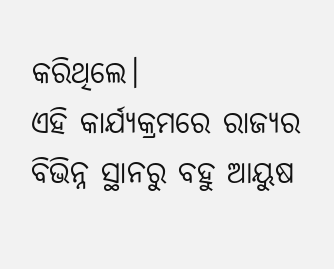କରିଥିଲେ।
ଏହି କାର୍ଯ୍ୟକ୍ରମରେ ରାଜ୍ୟର ବିଭିନ୍ନ ସ୍ଥାନରୁ ବହୁ ଆୟୁଷ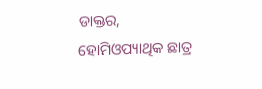ଡାକ୍ତର, ହୋମିଓପ୍ୟାଥିକ ଛାତ୍ର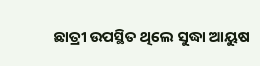ଛାତ୍ରୀ ଉପସ୍ଥିତ ଥିଲେ ସୁଦ୍ଧା ଆୟୁଷ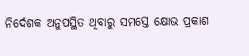ନିର୍ଦେଶକ ଅନୁପସ୍ଥିତ ଥିବାରୁ ସମସ୍ତେ କ୍ଷୋଭ ପ୍ରକାଶ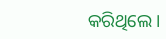କରିଥିଲେ।